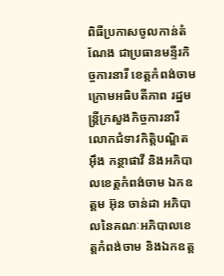ពិធីប្រកាសចូលកាន់តំណែង ជាប្រធានមន្ទីរកិច្ចការនារី ខេត្តកំពង់ចាម ក្រោមអធិបតីភាព រដ្ឋមន្ត្រីក្រសួងកិច្ចការនារី លោកជំទាវកិត្តិបណ្ឌិត អ៊ឹង កន្ថាផាវី និងអភិបាលខេត្តកំពង់ចាម ឯកឧត្ដម អ៊ុន ចាន់ដា អភិបាលនៃគណៈអភិបាលខេត្តកំពង់ចាម និងឯកឧត្ដ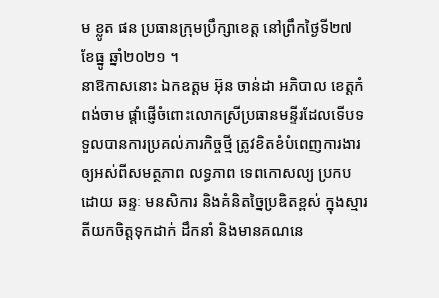ម ខ្លូត ផន ប្រធានក្រុមប្រឹក្សាខេត្ត នៅព្រឹកថ្ងៃទី២៧ ខែធ្នូ ឆ្នាំ២០២១ ។
នាឱកាសនោះ ឯកឧត្ដម អ៊ុន ចាន់ដា អភិបាល ខេត្តកំពង់ចាម ផ្តាំផ្ញើចំពោះលោកស្រីប្រធានមន្ទីរដែលទើបទទួលបានការប្រគល់ភារកិច្ចថ្មី ត្រូវខិតខំបំពេញការងារឲ្យអស់ពីសមត្ថភាព លទ្ធភាព ទេពកោសល្យ ប្រកបដោយ ឆន្ទៈ មនសិការ និងគំនិតច្នៃប្រឌិតខ្ពស់ ក្នុងស្មារតីយកចិត្តទុកដាក់ ដឹកនាំ និងមានគណនេ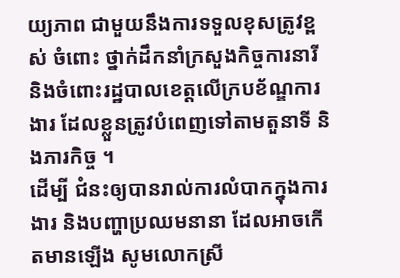យ្យភាព ជាមួយនឹងការទទួលខុសត្រូវខ្ពស់ ចំពោះ ថ្នាក់ដឹកនាំក្រសួងកិច្ចការនារី និងចំពោះរដ្ឋបាលខេត្តលើក្របខ័ណ្ឌការងារ ដែលខ្លួនត្រូវបំពេញទៅតាមតួនាទី និងភារកិច្ច ។
ដើម្បី ជំនះឲ្យបានរាល់ការលំបាកក្នុងការងារ និងបញ្ហាប្រឈមនានា ដែលអាចកើតមានឡើង សូមលោកស្រី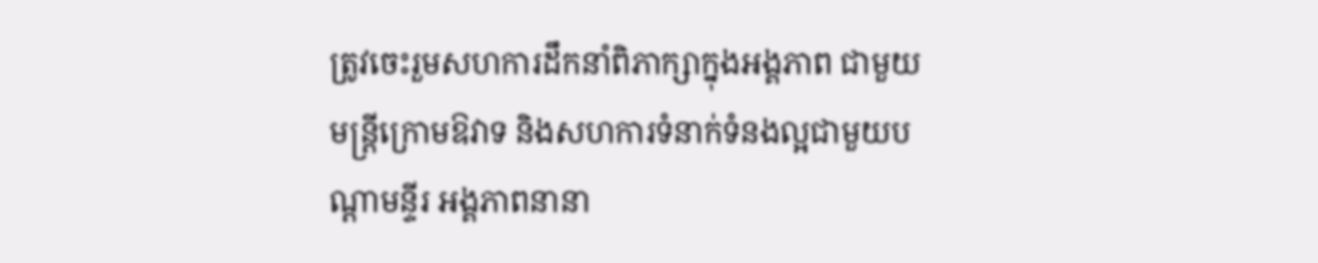ត្រូវចេះរួមសហការដឹកនាំពិភាក្សាក្នុងអង្គភាព ជាមួយមន្ត្រីក្រោមឱវាទ និងសហការទំនាក់ទំនងល្អជាមួយបណ្តាមន្ទីរ អង្គភាពនានា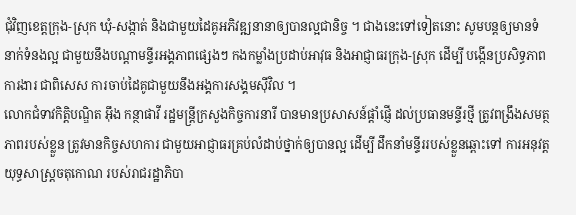ជុំវិញខេត្តក្រុង-ស្រុក ឃុំ-សង្កាត់ និងជាមួយដៃគូអភិវឌ្ឍនានាឲ្យបានល្អជានិច្ច ។ ជាងនេះទៅទៀតនោះ សូមបន្តឲ្យមានទំនាក់ទំនងល្អ ជាមួយនឹងបណ្ដាមន្ទីរអង្គភាពផ្សេងៗ កងកម្លាំងប្រដាប់អាវុធ និងអាជ្ញាធរក្រុង-ស្រុក ដើម្បី បង្កើនប្រសិទ្ធភាពការងារ ជាពិសេស ការចាប់ដៃគូជាមួយនឹងអង្គការសង្គមស៊ីវិល ។
លោកជំទាវកិត្តិបណ្ឌិត អ៊ឹង កន្ថាផាវី រដ្ឋមន្ត្រីក្រសួងកិច្ចការនារី បានមានប្រសាសន៍ផ្ដាំផ្ញើ ដល់ប្រធានមន្ទីរថ្មី ត្រូវពង្រឹងសមត្ថភាពរបស់ខ្លួន ត្រូវមានកិច្ចសហការ ជាមួយអាជ្ញាធរគ្រប់លំដាប់ថ្នាក់ឲ្យបានល្អ ដើម្បី ដឹកនាំមន្ទីររបស់ខ្លួនឆ្ពោះទៅ ការអនុវត្តយុទ្ធសាស្ត្រចតុកោណ របស់រាជរដ្ឋាភិបា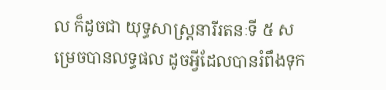ល ក៏ដូចជា យុទ្ធសាស្ត្រនារីរតនៈទី ៥ សម្រេចបានលទ្ធផល ដូចអ្វីដែលបានរំពឹងទុក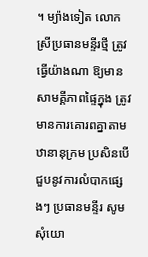។ ម្យ៉ាងទៀត លោកស្រីប្រធានមន្ទីរថ្មី ត្រូវធ្វើយ៉ាងណា ឱ្យមានសាមគ្គីភាពផ្ទៃក្នុង ត្រូវមានការគោរពគ្នាតាមឋានានុក្រម ប្រសិនបើជួបនូវការលំបាកផ្សេងៗ ប្រធានមន្ទីរ សូមសុំយោ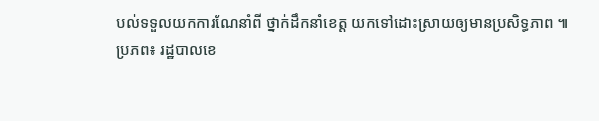បល់ទទួលយកការណែនាំពី ថ្នាក់ដឹកនាំខេត្ត យកទៅដោះស្រាយឲ្យមានប្រសិទ្ធភាព ៕
ប្រភព៖ រដ្ឋបាលខេ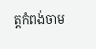ត្តកំពង់ចាម